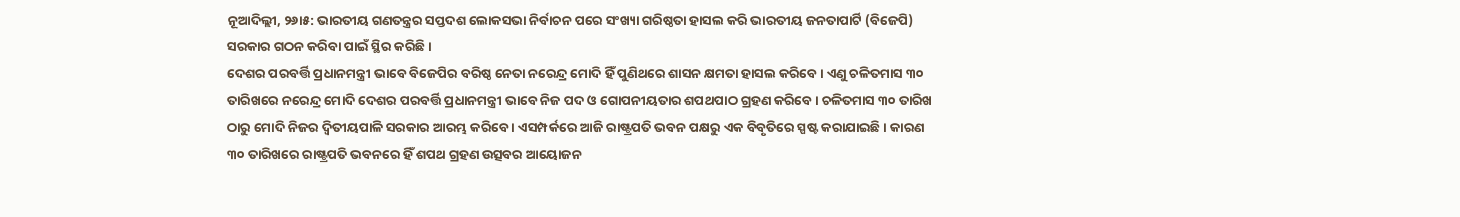ନୂଆଦିଲ୍ଲୀ, ୨୬ା୫: ଭାରତୀୟ ଗଣତନ୍ତ୍ରର ସପ୍ତଦଶ ଲୋକସଭା ନିର୍ବାଚନ ପରେ ସଂଖ୍ୟା ଗରିଷ୍ଠତା ହାସଲ କରି ଭାରତୀୟ ଜନତାପାର୍ଟି (ବିଜେପି) ସରକାର ଗଠନ କରିବା ପାଇଁ ସ୍ଥିର କରିଛି ।
ଦେଶର ପରବର୍ତ୍ତି ପ୍ରଧାନମନ୍ତ୍ରୀ ଭାବେ ବିଜେପିର ବରିଷ୍ଠ ନେତା ନରେନ୍ଦ୍ର ମୋଦି ହିଁ ପୁଣିଥରେ ଶାସନ କ୍ଷମତା ହାସଲ କରିବେ । ଏଣୁ ଚଳିତମାସ ୩୦ ତାରିଖରେ ନରେନ୍ଦ୍ର ମୋଦି ଦେଶର ପରବର୍ତ୍ତି ପ୍ରଧାନମନ୍ତ୍ରୀ ଭାବେ ନିଜ ପଦ ଓ ଗୋପନୀୟତାର ଶପଥପାଠ ଗ୍ରହଣ କରିବେ । ଚଳିତମାସ ୩୦ ତାରିଖ ଠାରୁ ମୋଦି ନିଜର ଦ୍ୱିତୀୟପାଳି ସରକାର ଆରମ୍ଭ କରିବେ । ଏସମ୍ପର୍କରେ ଆଜି ରାଷ୍ଟ୍ରପତି ଭବନ ପକ୍ଷରୁ ଏକ ବିବୃତିରେ ସ୍ପଷ୍ଟ କରାଯାଇଛି । କାରଣ ୩୦ ତାରିଖରେ ରାଷ୍ଟ୍ରପତି ଭବନରେ ହିଁ ଶପଥ ଗ୍ରହଣ ଉତ୍ସବର ଆୟୋଜନ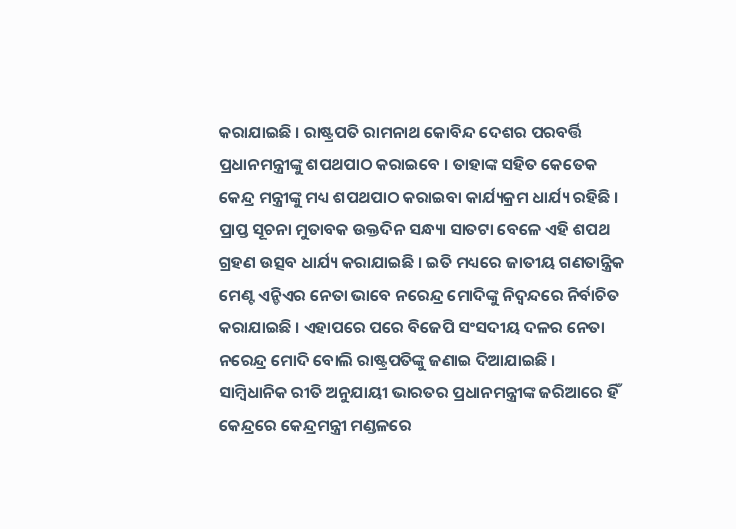କରାଯାଇଛି । ରାଷ୍ଟ୍ରପତି ରାମନାଥ କୋବିନ୍ଦ ଦେଶର ପରବର୍ତ୍ତି ପ୍ରଧାନମନ୍ତ୍ରୀଙ୍କୁ ଶପଥପାଠ କରାଇବେ । ତାହାଙ୍କ ସହିତ କେତେକ କେନ୍ଦ୍ର ମନ୍ତ୍ରୀଙ୍କୁ ମଧ୍ୟ ଶପଥପାଠ କରାଇବା କାର୍ଯ୍ୟକ୍ରମ ଧାର୍ଯ୍ୟ ରହିଛି । ପ୍ରାପ୍ତ ସୂଚନା ମୁତାବକ ଉକ୍ତଦିନ ସନ୍ଧ୍ୟା ସାତଟା ବେଳେ ଏହି ଶପଥ ଗ୍ରହଣ ଉତ୍ସବ ଧାର୍ଯ୍ୟ କରାଯାଇଛି । ଇତି ମଧ୍ୟରେ ଜାତୀୟ ଗଣତାନ୍ତ୍ରିକ ମେଣ୍ଟ ଏନ୍ଡିଏର ନେତା ଭାବେ ନରେନ୍ଦ୍ର ମୋଦିଙ୍କୁ ନିଦ୍ୱନ୍ଦରେ ନିର୍ବାଚିତ କରାଯାଇଛି । ଏହାପରେ ପରେ ବିଜେପି ସଂସଦୀୟ ଦଳର ନେତା ନରେନ୍ଦ୍ର ମୋଦି ବୋଲି ରାଷ୍ଟ୍ରପତିଙ୍କୁ ଜଣାଇ ଦିଆଯାଇଛି ।
ସାମ୍ବିଧାନିକ ରୀତି ଅନୁଯାୟୀ ଭାରତର ପ୍ରଧାନମନ୍ତ୍ରୀଙ୍କ ଜରିଆରେ ହିଁ କେନ୍ଦ୍ରରେ କେନ୍ଦ୍ରମନ୍ତ୍ରୀ ମଣ୍ଡଳରେ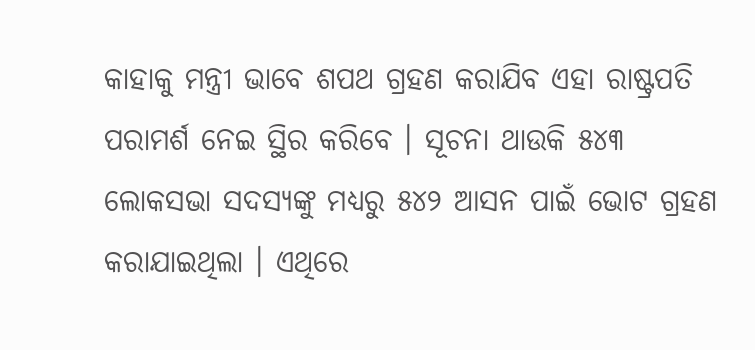କାହାକୁ ମନ୍ତ୍ରୀ ଭାବେ ଶପଥ ଗ୍ରହଣ କରାଯିବ ଏହା ରାଷ୍ଟ୍ରପତି ପରାମର୍ଶ ନେଇ ସ୍ଥିର କରିବେ । ସୂଚନା ଥାଉକି ୫୪୩ ଲୋକସଭା ସଦସ୍ୟଙ୍କୁ ମଧ୍ୟରୁ ୫୪୨ ଆସନ ପାଇଁ ଭୋଟ ଗ୍ରହଣ କରାଯାଇଥିଲା । ଏଥିରେ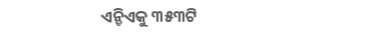ଏନ୍ଡିଏକୁ ୩୫୩ଟି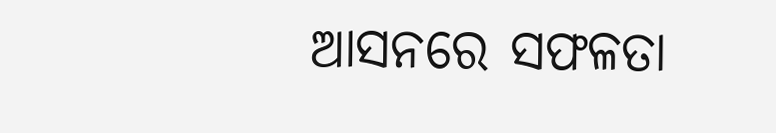ଆସନରେ ସଫଳତା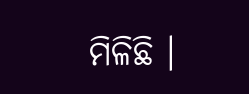ମିଳିଛି ।